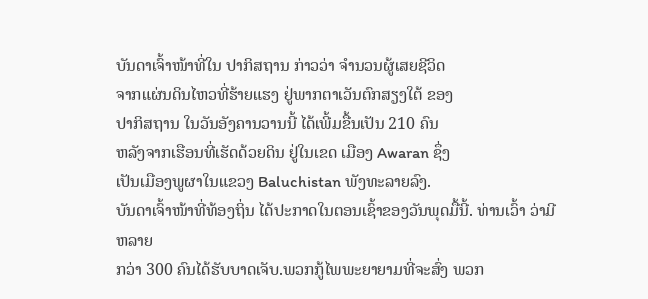ບັນດາເຈົ້າໜ້າທີ່ໃນ ປາກິສຖານ ກ່າວວ່າ ຈໍານວນຜູ້ເສຍຊີວິດ
ຈາກແຜ່ນດິນໄຫວທີ່ຮ້າຍແຮງ ຢູ່ພາກຕາເວັນຕົກສຽງໃຕ້ ຂອງ
ປາກິສຖານ ໃນວັນອັງຄານວານນີ້ ໄດ້ເພີ້ມຂື້ນເປັນ 210 ຄົນ
ຫລັງຈາກເຮືອນທີ່ເຮັດດ້ວຍດິນ ຢູ່ໃນເຂດ ເມືອງ Awaran ຊຶ່ງ
ເປັນເມືອງພູຜາໃນແຂວງ Baluchistan ພັງທະລາຍລົງ.
ບັນດາເຈົ້າໜ້າທີ່ທ້ອງຖິ່ນ ໄດ້ປະກາດໃນຕອນເຊົ້າຂອງວັນພຸດມື້ນີ້. ທ່ານເວົ້າ ວ່າມີຫລາຍ
ກວ່າ 300 ຄົນໄດ້ຮັບບາດເຈັບ.ພວກກູ້ໄພພະຍາຍາມທີ່ຈະສົ່ງ ພວກ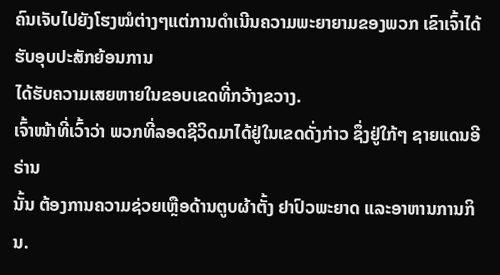ຄົນເຈັບໄປຍັງໂຮງໝໍຕ່າງໆແຕ່ການດຳເນີນຄວາມພະຍາຍາມຂອງພວກ ເຂົາເຈົ້າໄດ້ຮັບອຸບປະສັກຍ້ອນການ
ໄດ້ຮັບຄວາມເສຍຫາຍໃນຂອບເຂດທີ່ກວ້າງຂວາງ.
ເຈົ້າໜ້າທີ່ເວົ້າວ່າ ພວກທີ່ລອດຊີວິດມາໄດ້ຢູ່ໃນເຂດດັ່ງກ່າວ ຊຶ່ງຢູ່ໃກ້ໆ ຊາຍແດນອີຣ່ານ
ນັ້ນ ຕ້ອງການຄວາມຊ່ວຍເຫຼືອດ້ານຕູບຜ້າຕັ້ງ ຢາປົວພະຍາດ ແລະອາຫານການກິນ.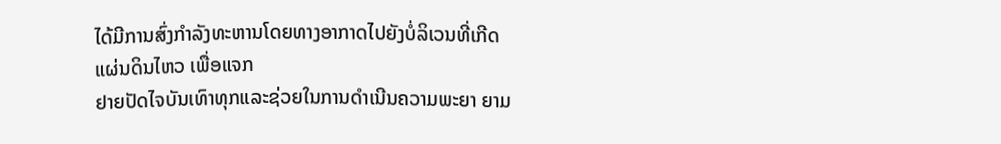ໄດ້ມີການສົ່ງກຳລັງທະຫານໂດຍທາງອາກາດໄປຍັງບໍ່ລິເວນທີ່ເກີດແຜ່ນດິນໄຫວ ເພື່ອແຈກ
ຢາຍປັດໄຈບັນເທົາທຸກແລະຊ່ວຍໃນການດຳເນີນຄວາມພະຍາ ຍາມ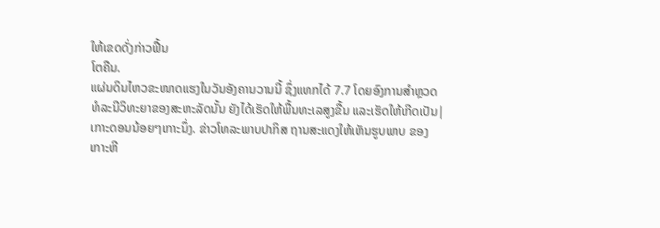ໃຫ້ເຂດດັ່ງກ່າວຟື້ນ
ໂຕຄືນ.
ແຜ່ນດິນໄຫວຂະໜາດແຮງໃນວັນອັງຄານວານນີ້ ຊຶ່ງແທກໄດ້ 7.7 ໂດຍອົງການສຳຫຼວດ
ທໍລະນີວິທະຍາຂອງສະຫະລັດນັ້ນ ຍັງໄດ້ເຮັດໃຫ້ພື້ນທະເລສູງຂື້ນ ແລະເຮັດໃຫ້ເກີດເປັນ|
ເກາະດອນນ້ອຍໆເກາະນຶ່ງ. ຂ່າວໂທລະພາບປາກິສ ຖານສະແດງໃຫ້ເຫັນຮູບພາບ ຂອງ
ເກາະຫີ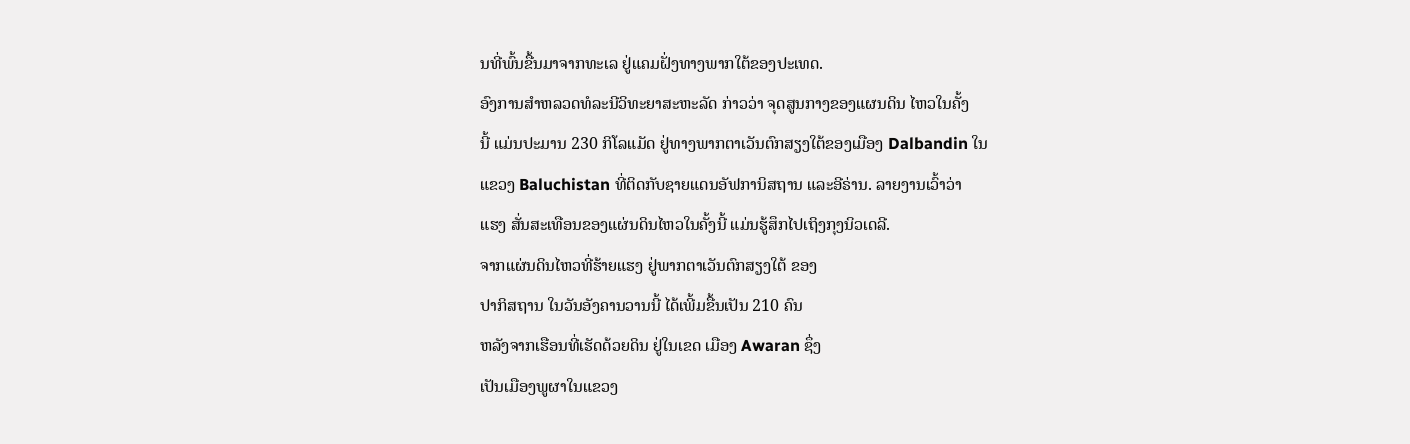ນທີ່ພົ້ນຂື້ນມາຈາກທະເລ ຢູ່ແຄມຝັ່ງທາງພາກໃຕ້ຂອງປະເທດ.
ອົງການສໍາຫລວດທໍລະນີວິທະຍາສະຫະລັດ ກ່າວວ່າ ຈຸດສູນກາງຂອງແຜນດິນ ໄຫວໃນຄັ້ງ
ນີ້ ແມ່ນປະມານ 230 ກິໂລແມັດ ຢູ່ທາງພາກຕາເວັນຕົກສຽງໃຕ້ຂອງເມືອງ Dalbandin ໃນ
ແຂວງ Baluchistan ທີ່ຕິດກັບຊາຍແດນອັຟການິສຖານ ແລະອີຣ່ານ. ລາຍງານເວົ້າວ່າ
ແຮງ ສັ່ນສະເທືອນຂອງແຜ່ນດິນໄຫວໃນຄັ້ງນີ້ ແມ່ນຮູ້ສຶກໄປເຖິງກຸງນິວເດລີ.
ຈາກແຜ່ນດິນໄຫວທີ່ຮ້າຍແຮງ ຢູ່ພາກຕາເວັນຕົກສຽງໃຕ້ ຂອງ
ປາກິສຖານ ໃນວັນອັງຄານວານນີ້ ໄດ້ເພີ້ມຂື້ນເປັນ 210 ຄົນ
ຫລັງຈາກເຮືອນທີ່ເຮັດດ້ວຍດິນ ຢູ່ໃນເຂດ ເມືອງ Awaran ຊຶ່ງ
ເປັນເມືອງພູຜາໃນແຂວງ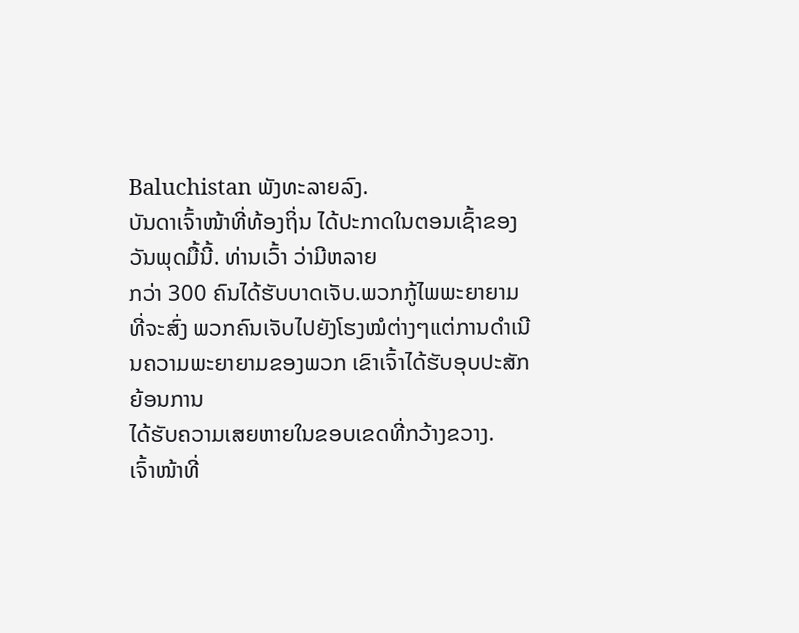Baluchistan ພັງທະລາຍລົງ.
ບັນດາເຈົ້າໜ້າທີ່ທ້ອງຖິ່ນ ໄດ້ປະກາດໃນຕອນເຊົ້າຂອງວັນພຸດມື້ນີ້. ທ່ານເວົ້າ ວ່າມີຫລາຍ
ກວ່າ 300 ຄົນໄດ້ຮັບບາດເຈັບ.ພວກກູ້ໄພພະຍາຍາມທີ່ຈະສົ່ງ ພວກຄົນເຈັບໄປຍັງໂຮງໝໍຕ່າງໆແຕ່ການດຳເນີນຄວາມພະຍາຍາມຂອງພວກ ເຂົາເຈົ້າໄດ້ຮັບອຸບປະສັກຍ້ອນການ
ໄດ້ຮັບຄວາມເສຍຫາຍໃນຂອບເຂດທີ່ກວ້າງຂວາງ.
ເຈົ້າໜ້າທີ່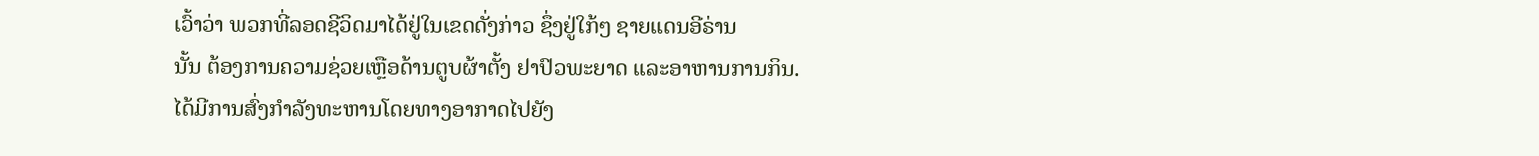ເວົ້າວ່າ ພວກທີ່ລອດຊີວິດມາໄດ້ຢູ່ໃນເຂດດັ່ງກ່າວ ຊຶ່ງຢູ່ໃກ້ໆ ຊາຍແດນອີຣ່ານ
ນັ້ນ ຕ້ອງການຄວາມຊ່ວຍເຫຼືອດ້ານຕູບຜ້າຕັ້ງ ຢາປົວພະຍາດ ແລະອາຫານການກິນ.
ໄດ້ມີການສົ່ງກຳລັງທະຫານໂດຍທາງອາກາດໄປຍັງ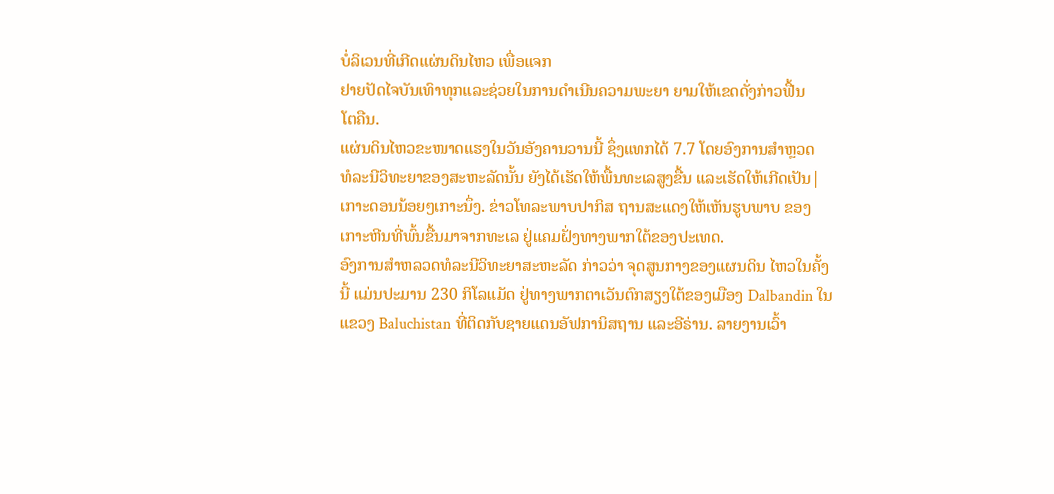ບໍ່ລິເວນທີ່ເກີດແຜ່ນດິນໄຫວ ເພື່ອແຈກ
ຢາຍປັດໄຈບັນເທົາທຸກແລະຊ່ວຍໃນການດຳເນີນຄວາມພະຍາ ຍາມໃຫ້ເຂດດັ່ງກ່າວຟື້ນ
ໂຕຄືນ.
ແຜ່ນດິນໄຫວຂະໜາດແຮງໃນວັນອັງຄານວານນີ້ ຊຶ່ງແທກໄດ້ 7.7 ໂດຍອົງການສຳຫຼວດ
ທໍລະນີວິທະຍາຂອງສະຫະລັດນັ້ນ ຍັງໄດ້ເຮັດໃຫ້ພື້ນທະເລສູງຂື້ນ ແລະເຮັດໃຫ້ເກີດເປັນ|
ເກາະດອນນ້ອຍໆເກາະນຶ່ງ. ຂ່າວໂທລະພາບປາກິສ ຖານສະແດງໃຫ້ເຫັນຮູບພາບ ຂອງ
ເກາະຫີນທີ່ພົ້ນຂື້ນມາຈາກທະເລ ຢູ່ແຄມຝັ່ງທາງພາກໃຕ້ຂອງປະເທດ.
ອົງການສໍາຫລວດທໍລະນີວິທະຍາສະຫະລັດ ກ່າວວ່າ ຈຸດສູນກາງຂອງແຜນດິນ ໄຫວໃນຄັ້ງ
ນີ້ ແມ່ນປະມານ 230 ກິໂລແມັດ ຢູ່ທາງພາກຕາເວັນຕົກສຽງໃຕ້ຂອງເມືອງ Dalbandin ໃນ
ແຂວງ Baluchistan ທີ່ຕິດກັບຊາຍແດນອັຟການິສຖານ ແລະອີຣ່ານ. ລາຍງານເວົ້າ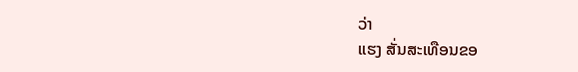ວ່າ
ແຮງ ສັ່ນສະເທືອນຂອ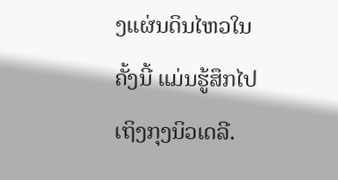ງແຜ່ນດິນໄຫວໃນຄັ້ງນີ້ ແມ່ນຮູ້ສຶກໄປເຖິງກຸງນິວເດລີ.